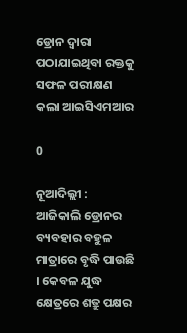ଡ୍ରୋନ ଦ୍ୱାରା ପଠାଯାଇଥିବା ରକ୍ତକୁ ସଫଳ ପରୀକ୍ଷଣ କଲା ଆଇସିଏମଆର

0

ନୂଆଦିଲ୍ଲୀ : ଆଜିକାଲି ଡ୍ରୋନର ବ୍ୟବହାର ବହୁଳ ମାତ୍ରାରେ ବୃଦ୍ଧି ପାଉଛି । କେବଳ ଯୁଦ୍ଧ କ୍ଷେତ୍ରରେ ଶତ୍ରୁ ପକ୍ଷର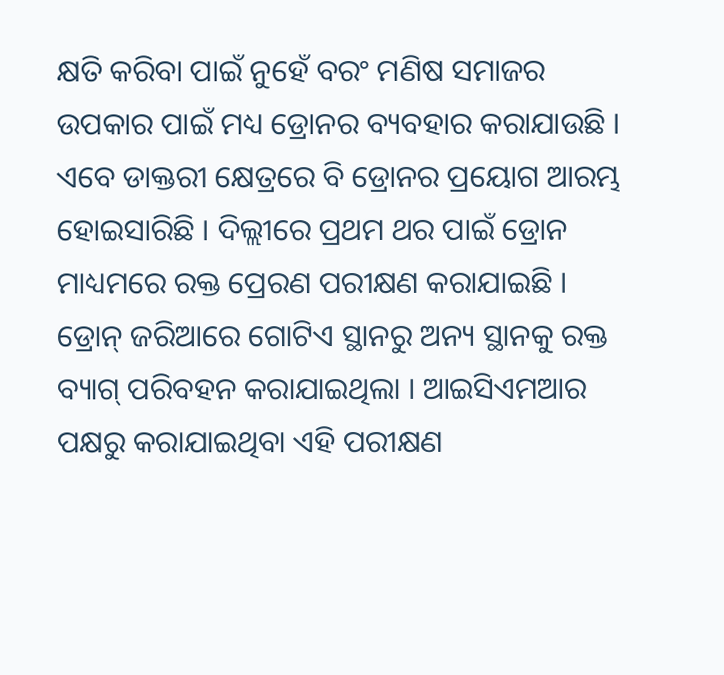କ୍ଷତି କରିବା ପାଇଁ ନୁହେଁ ବରଂ ମଣିଷ ସମାଜର ଉପକାର ପାଇଁ ମଧ୍ୟ ଡ୍ରୋନର ବ୍ୟବହାର କରାଯାଉଛି । ଏବେ ଡାକ୍ତରୀ କ୍ଷେତ୍ରରେ ବି ଡ୍ରୋନର ପ୍ରୟୋଗ ଆରମ୍ଭ ହୋଇସାରିଛି । ଦିଲ୍ଲୀରେ ପ୍ରଥମ ଥର ପାଇଁ ଡ୍ରୋନ ମାଧ୍ୟମରେ ରକ୍ତ ପ୍ରେରଣ ପରୀକ୍ଷଣ କରାଯାଇଛି । ଡ୍ରୋନ୍ ଜରିଆରେ ଗୋଟିଏ ସ୍ଥାନରୁ ଅନ୍ୟ ସ୍ଥାନକୁ ରକ୍ତ ବ୍ୟାଗ୍ ପରିବହନ କରାଯାଇଥିଲା । ଆଇସିଏମଆର ପକ୍ଷରୁ କରାଯାଇଥିବା ଏହି ପରୀକ୍ଷଣ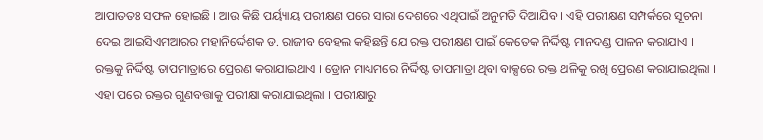ଆପାତତଃ ସଫଳ ହୋଇଛି । ଆଉ କିଛି ପର୍ୟ୍ୟାୟ ପରୀକ୍ଷଣ ପରେ ସାରା ଦେଶରେ ଏଥିପାଇଁ ଅନୁମତି ଦିଆଯିବ । ଏହି ପରୀକ୍ଷଣ ସମ୍ପର୍କରେ ସୂଚନା ଦେଇ ଆଇସିଏମଆରର ମହାନିର୍ଦ୍ଦେଶକ ଡ. ରାଜୀବ ବେହଲ କହିଛନ୍ତି ଯେ ରକ୍ତ ପରୀକ୍ଷଣ ପାଇଁ କେତେକ ନିର୍ଦ୍ଦିଷ୍ଟ ମାନଦଣ୍ଡ ପାଳନ କରାଯାଏ । ରକ୍ତକୁ ନିର୍ଦ୍ଦିଷ୍ଟ ତାପମାତ୍ରାରେ ପ୍ରେରଣ କରାଯାଇଥାଏ । ଡ୍ରୋନ ମାଧ୍ୟମରେ ନିର୍ଦ୍ଦିଷ୍ଟ ତାପମାତ୍ରା ଥିବା ବାକ୍ସରେ ରକ୍ତ ଥଳିକୁ ରଖି ପ୍ରେରଣ କରାଯାଇଥିଲା । ଏହା ପରେ ରକ୍ତର ଗୁଣବତ୍ତାକୁ ପରୀକ୍ଷା କରାଯାଇଥିଲା । ପରୀକ୍ଷାରୁ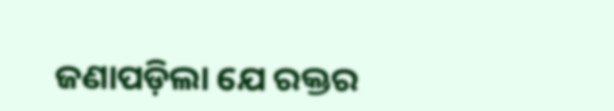ଜଣାପଡ଼ିଲା ଯେ ରକ୍ତର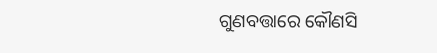ଗୁଣବତ୍ତାରେ କୌଣସି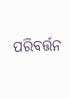ପରିବର୍ତ୍ତନ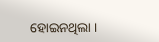ହୋଇନଥିଲା ।